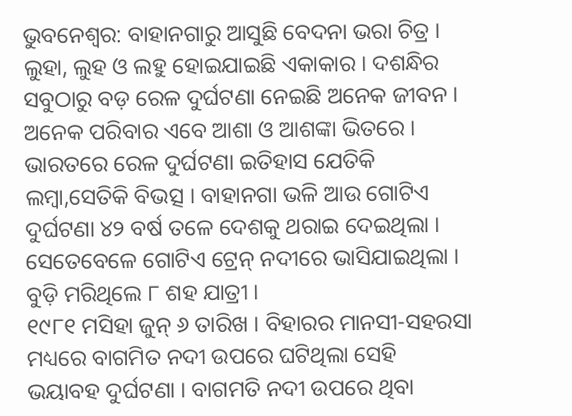ଭୁବନେଶ୍ୱର: ବାହାନଗାରୁ ଆସୁଛି ବେଦନା ଭରା ଚିତ୍ର । ଲୁହା, ଲୁହ ଓ ଲହୁ ହୋଇଯାଇଛି ଏକାକାର । ଦଶନ୍ଧିର ସବୁଠାରୁ ବଡ଼ ରେଳ ଦୁର୍ଘଟଣା ନେଇଛି ଅନେକ ଜୀବନ । ଅନେକ ପରିବାର ଏବେ ଆଶା ଓ ଆଶଙ୍କା ଭିତରେ । ଭାରତରେ ରେଳ ଦୁର୍ଘଟଣା ଇତିହାସ ଯେତିକି ଲମ୍ବା,ସେତିକି ବିଭତ୍ସ । ବାହାନଗା ଭଳି ଆଉ ଗୋଟିଏ ଦୁର୍ଘଟଣା ୪୨ ବର୍ଷ ତଳେ ଦେଶକୁ ଥରାଇ ଦେଇଥିଲା । ସେତେବେଳେ ଗୋଟିଏ ଟ୍ରେନ୍ ନଦୀରେ ଭାସିଯାଇଥିଲା । ବୁଡ଼ି ମରିଥିଲେ ୮ ଶହ ଯାତ୍ରୀ ।
୧୯୮୧ ମସିହା ଜୁନ୍ ୬ ତାରିଖ । ବିହାରର ମାନସୀ-ସହରସା ମଧ୍ୟରେ ବାଗମିତ ନଦୀ ଉପରେ ଘଟିଥିଲା ସେହି ଭୟାବହ ଦୁର୍ଘଟଣା । ବାଗମତି ନଦୀ ଉପରେ ଥିବା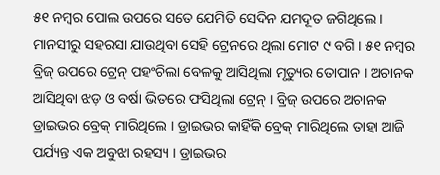୫୧ ନମ୍ବର ପୋଲ ଉପରେ ସତେ ଯେମିତି ସେଦିନ ଯମଦୂତ ଜଗିଥିଲେ । ମାନସୀରୁ ସହରସା ଯାଉଥିବା ସେହି ଟ୍ରେନରେ ଥିଲା ମୋଟ ୯ ବଗି । ୫୧ ନମ୍ବର ବ୍ରିଜ୍ ଉପରେ ଟ୍ରେନ୍ ପହଂଚିଲା ବେଳକୁ ଆସିଥିଲା ମୃତ୍ୟୁର ତୋପାନ । ଅଚାନକ ଆସିଥିବା ଝଡ଼ ଓ ବର୍ଷା ଭିତରେ ଫସିଥିଲା ଟ୍ରେନ୍ । ବ୍ରିଜ୍ ଉପରେ ଅଚାନକ ଡ୍ରାଇଭର ବ୍ରେକ୍ ମାରିଥିଲେ । ଡ୍ରାଇଭର କାହିଁକି ବ୍ରେକ୍ ମାରିଥିଲେ ତାହା ଆଜି ପର୍ଯ୍ୟନ୍ତ ଏକ ଅବୁଝା ରହସ୍ୟ । ଡ୍ରାଇଭର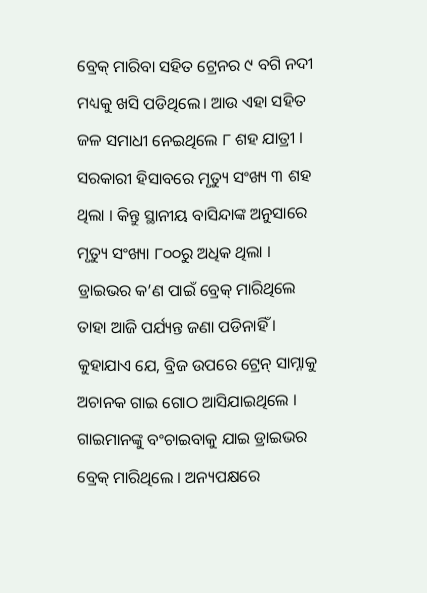ବ୍ରେକ୍ ମାରିବା ସହିତ ଟ୍ରେନର ୯ ବଗି ନଦୀ ମଧ୍ୟକୁ ଖସି ପଡିଥିଲେ। ଆଉ ଏହା ସହିତ ଜଳ ସମାଧୀ ନେଇଥିଲେ ୮ ଶହ ଯାତ୍ରୀ । ସରକାରୀ ହିସାବରେ ମୃତ୍ୟୁ ସଂଖ୍ୟ ୩ ଶହ ଥିଲା । କିନ୍ତୁ ସ୍ଥାନୀୟ ବାସିନ୍ଦାଙ୍କ ଅନୁସାରେ ମୃତ୍ୟୁ ସଂଖ୍ୟା ୮୦୦ରୁ ଅଧିକ ଥିଲା ।
ଡ୍ରାଇଭର କ’ଣ ପାଇଁ ବ୍ରେକ୍ ମାରିଥିଲେ ତାହା ଆଜି ପର୍ଯ୍ୟନ୍ତ ଜଣା ପଡିନାହିଁ । କୁହାଯାଏ ଯେ, ବ୍ରିଜ ଉପରେ ଟ୍ରେନ୍ ସାମ୍ନାକୁ ଅଚାନକ ଗାଇ ଗୋଠ ଆସିଯାଇଥିଲେ । ଗାଇମାନଙ୍କୁ ବଂଚାଇବାକୁ ଯାଇ ଡ୍ରାଇଭର ବ୍ରେକ୍ ମାରିଥିଲେ । ଅନ୍ୟପକ୍ଷରେ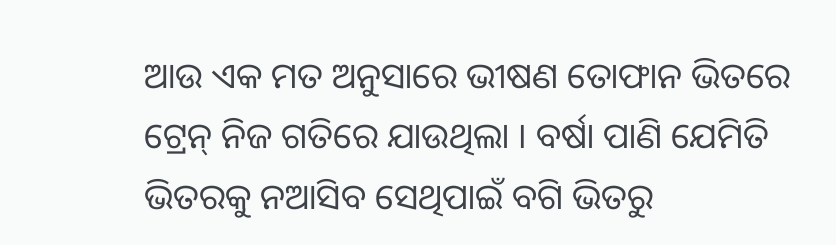ଆଉ ଏକ ମତ ଅନୁସାରେ ଭୀଷଣ ତୋଫାନ ଭିତରେ ଟ୍ରେନ୍ ନିଜ ଗତିରେ ଯାଉଥିଲା । ବର୍ଷା ପାଣି ଯେମିତି ଭିତରକୁ ନଆସିବ ସେଥିପାଇଁ ବଗି ଭିତରୁ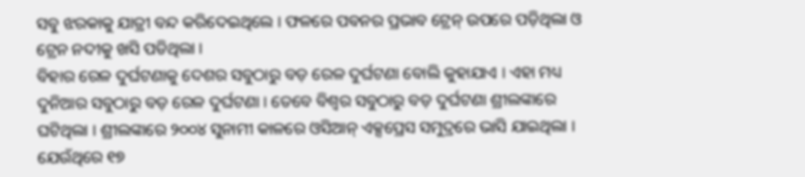ସବୁ ଝରକାକୁ ଯାତ୍ରୀ ବନ୍ଦ କରିଦେଇଥିଲେ । ଫଳରେ ପବନର ପ୍ରଭାବ ଟ୍ରେନ୍ ଉପରେ ପଡ଼ିଥିଲା ଓ ଟ୍ରେନ ନଦୀକୁ ଖସି ପଡିଥିଲା ।
ବିହାର ରେଳ ଦୁର୍ଘଟଣାକୁ ଦେଶର ସବୁଠାରୁ ବଡ଼ ରେଳ ଦୁର୍ଘଟଣା ବୋଲି କୁହାଯାଏ । ଏହା ମଧ୍ୟ ଦୁନିଆର ସବୁଠାରୁ ବଡ଼ ରେଳ ଦୁର୍ଘଟଣା । ତେବେ ବିଶ୍ୱର ସବୁଠାରୁ ବଡ଼ ଦୁର୍ଘଟଣା ଶ୍ରୀଲଙ୍କାରେ ଘଟିଥିଲା । ଶ୍ରୀଲଙ୍କାରେ ୨୦୦୪ ସୁନାମୀ କାଳରେ ଓସିଆନ୍ ଏକ୍ସପ୍ରେସ ସମୁଦ୍ରରେ ଭାସି ଯାଇଥିଲା । ଯେଉଁଥିରେ ୧୭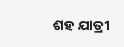ଶହ ଯାତ୍ରୀ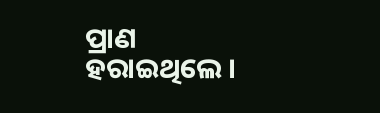ପ୍ରାଣ ହରାଇଥିଲେ ।